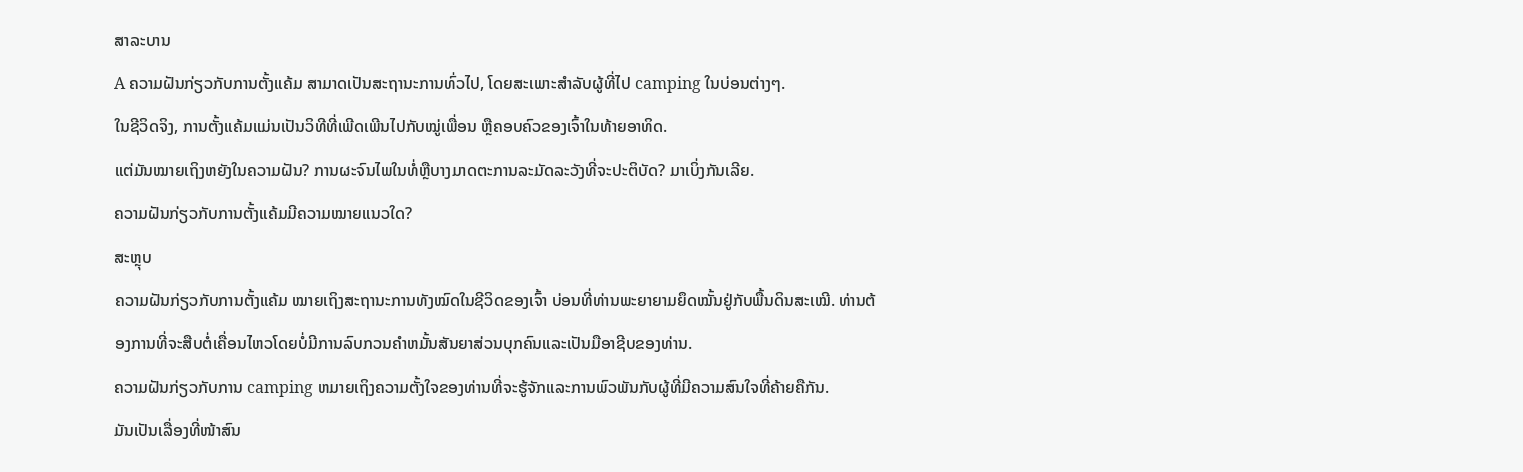ສາລະບານ
A ຄວາມຝັນກ່ຽວກັບການຕັ້ງແຄ້ມ ສາມາດເປັນສະຖານະການທົ່ວໄປ, ໂດຍສະເພາະສໍາລັບຜູ້ທີ່ໄປ camping ໃນບ່ອນຕ່າງໆ.
ໃນຊີວິດຈິງ, ການຕັ້ງແຄ້ມແມ່ນເປັນວິທີທີ່ເພີດເພີນໄປກັບໝູ່ເພື່ອນ ຫຼືຄອບຄົວຂອງເຈົ້າໃນທ້າຍອາທິດ.
ແຕ່ມັນໝາຍເຖິງຫຍັງໃນຄວາມຝັນ? ການຜະຈົນໄພໃນທໍ່ຫຼືບາງມາດຕະການລະມັດລະວັງທີ່ຈະປະຕິບັດ? ມາເບິ່ງກັນເລີຍ.
ຄວາມຝັນກ່ຽວກັບການຕັ້ງແຄ້ມມີຄວາມໝາຍແນວໃດ?
ສະຫຼຸບ
ຄວາມຝັນກ່ຽວກັບການຕັ້ງແຄ້ມ ໝາຍເຖິງສະຖານະການທັງໝົດໃນຊີວິດຂອງເຈົ້າ ບ່ອນທີ່ທ່ານພະຍາຍາມຍຶດໝັ້ນຢູ່ກັບພື້ນດິນສະເໝີ. ທ່ານຕ້ອງການທີ່ຈະສືບຕໍ່ເຄື່ອນໄຫວໂດຍບໍ່ມີການລົບກວນຄໍາຫມັ້ນສັນຍາສ່ວນບຸກຄົນແລະເປັນມືອາຊີບຂອງທ່ານ.
ຄວາມຝັນກ່ຽວກັບການ camping ຫມາຍເຖິງຄວາມຕັ້ງໃຈຂອງທ່ານທີ່ຈະຮູ້ຈັກແລະການພົວພັນກັບຜູ້ທີ່ມີຄວາມສົນໃຈທີ່ຄ້າຍຄືກັນ.
ມັນເປັນເລື່ອງທີ່ໜ້າສົນ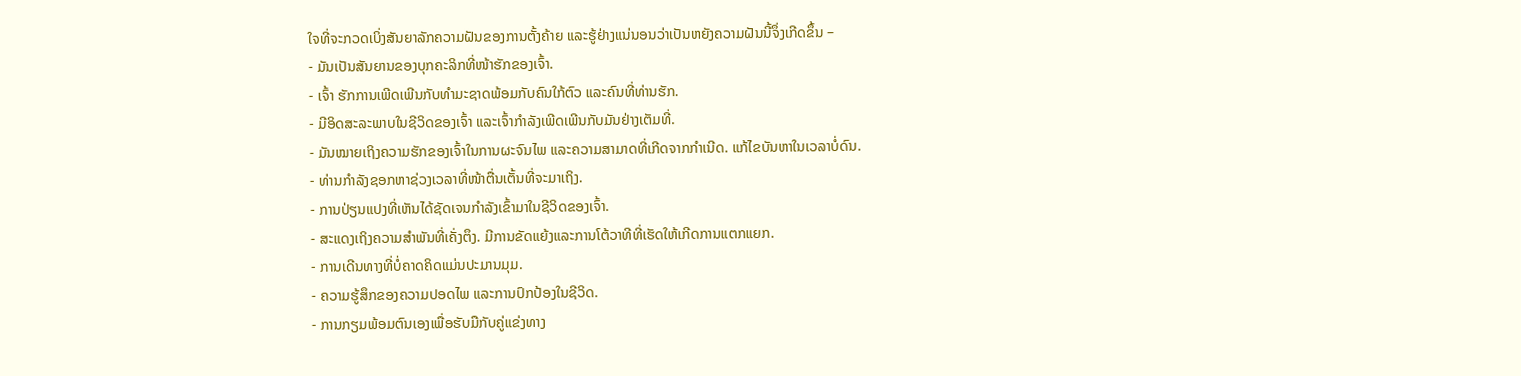ໃຈທີ່ຈະກວດເບິ່ງສັນຍາລັກຄວາມຝັນຂອງການຕັ້ງຄ້າຍ ແລະຮູ້ຢ່າງແນ່ນອນວ່າເປັນຫຍັງຄວາມຝັນນີ້ຈຶ່ງເກີດຂຶ້ນ –
- ມັນເປັນສັນຍານຂອງບຸກຄະລິກທີ່ໜ້າຮັກຂອງເຈົ້າ.
- ເຈົ້າ ຮັກການເພີດເພີນກັບທຳມະຊາດພ້ອມກັບຄົນໃກ້ຕົວ ແລະຄົນທີ່ທ່ານຮັກ.
- ມີອິດສະລະພາບໃນຊີວິດຂອງເຈົ້າ ແລະເຈົ້າກຳລັງເພີດເພີນກັບມັນຢ່າງເຕັມທີ່.
- ມັນໝາຍເຖິງຄວາມຮັກຂອງເຈົ້າໃນການຜະຈົນໄພ ແລະຄວາມສາມາດທີ່ເກີດຈາກກຳເນີດ. ແກ້ໄຂບັນຫາໃນເວລາບໍ່ດົນ.
- ທ່ານກຳລັງຊອກຫາຊ່ວງເວລາທີ່ໜ້າຕື່ນເຕັ້ນທີ່ຈະມາເຖິງ.
- ການປ່ຽນແປງທີ່ເຫັນໄດ້ຊັດເຈນກຳລັງເຂົ້າມາໃນຊີວິດຂອງເຈົ້າ.
- ສະແດງເຖິງຄວາມສຳພັນທີ່ເຄັ່ງຕຶງ. ມີການຂັດແຍ້ງແລະການໂຕ້ວາທີທີ່ເຮັດໃຫ້ເກີດການແຕກແຍກ.
- ການເດີນທາງທີ່ບໍ່ຄາດຄິດແມ່ນປະມານມຸມ.
- ຄວາມຮູ້ສຶກຂອງຄວາມປອດໄພ ແລະການປົກປ້ອງໃນຊີວິດ.
- ການກຽມພ້ອມຕົນເອງເພື່ອຮັບມືກັບຄູ່ແຂ່ງທາງ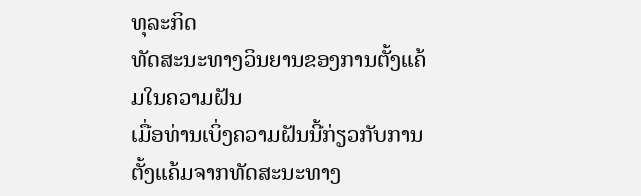ທຸລະກິດ
ທັດສະນະທາງວິນຍານຂອງການຕັ້ງແຄ້ມໃນຄວາມຝັນ
ເມື່ອທ່ານເບິ່ງຄວາມຝັນນີ້ກ່ຽວກັບການຕັ້ງແຄ້ມຈາກທັດສະນະທາງ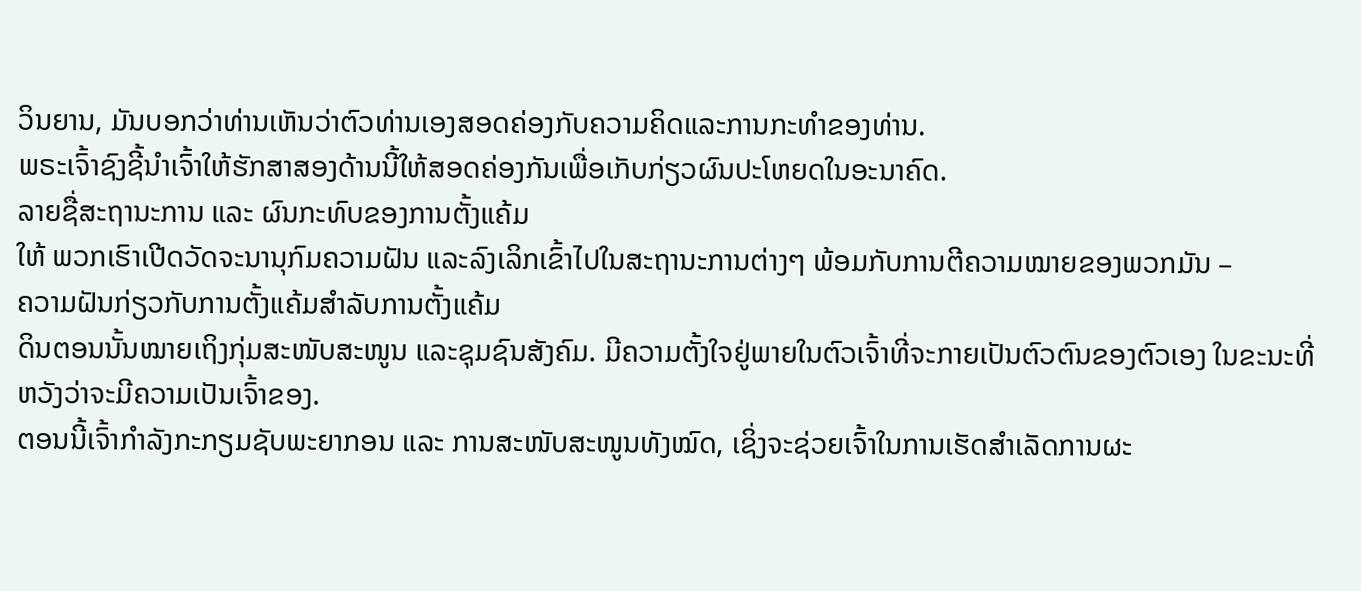ວິນຍານ, ມັນບອກວ່າທ່ານເຫັນວ່າຕົວທ່ານເອງສອດຄ່ອງກັບຄວາມຄິດແລະການກະທໍາຂອງທ່ານ.
ພຣະເຈົ້າຊົງຊີ້ນຳເຈົ້າໃຫ້ຮັກສາສອງດ້ານນີ້ໃຫ້ສອດຄ່ອງກັນເພື່ອເກັບກ່ຽວຜົນປະໂຫຍດໃນອະນາຄົດ.
ລາຍຊື່ສະຖານະການ ແລະ ຜົນກະທົບຂອງການຕັ້ງແຄ້ມ
ໃຫ້ ພວກເຮົາເປີດວັດຈະນານຸກົມຄວາມຝັນ ແລະລົງເລິກເຂົ້າໄປໃນສະຖານະການຕ່າງໆ ພ້ອມກັບການຕີຄວາມໝາຍຂອງພວກມັນ –
ຄວາມຝັນກ່ຽວກັບການຕັ້ງແຄ້ມສຳລັບການຕັ້ງແຄ້ມ
ດິນຕອນນັ້ນໝາຍເຖິງກຸ່ມສະໜັບສະໜູນ ແລະຊຸມຊົນສັງຄົມ. ມີຄວາມຕັ້ງໃຈຢູ່ພາຍໃນຕົວເຈົ້າທີ່ຈະກາຍເປັນຕົວຕົນຂອງຕົວເອງ ໃນຂະນະທີ່ຫວັງວ່າຈະມີຄວາມເປັນເຈົ້າຂອງ.
ຕອນນີ້ເຈົ້າກຳລັງກະກຽມຊັບພະຍາກອນ ແລະ ການສະໜັບສະໜູນທັງໝົດ, ເຊິ່ງຈະຊ່ວຍເຈົ້າໃນການເຮັດສຳເລັດການຜະ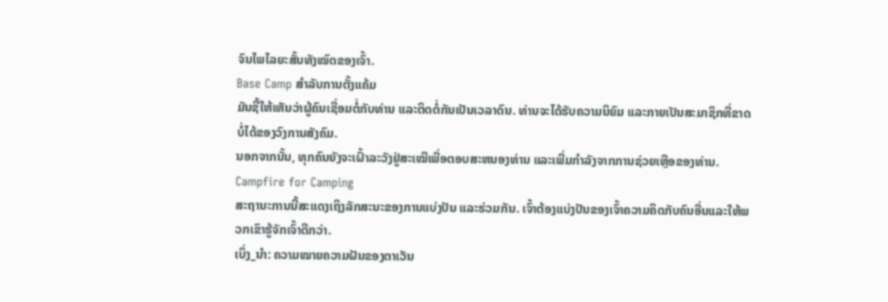ຈົນໄພໄລຍະສັ້ນທັງໝົດຂອງເຈົ້າ.
Base Camp ສໍາລັບການຕັ້ງແຄ້ມ
ມັນຊີ້ໃຫ້ເຫັນວ່າຜູ້ຄົນເຊື່ອມຕໍ່ກັບທ່ານ ແລະຕິດຕໍ່ກັນເປັນເວລາດົນ. ທ່ານຈະໄດ້ຮັບຄວາມນິຍົມ ແລະກາຍເປັນສະມາຊິກທີ່ຂາດບໍ່ໄດ້ຂອງວົງການສັງຄົມ.
ນອກຈາກນັ້ນ, ທຸກຄົນຍັງຈະເຝົ້າລະວັງຢູ່ສະເໝີເພື່ອຕອບສະຫນອງທ່ານ ແລະເພີ່ມກໍາລັງຈາກການຊ່ວຍເຫຼືອຂອງທ່ານ.
Campfire for Camping
ສະຖານະການນີ້ສະແດງເຖິງລັກສະນະຂອງການແບ່ງປັນ ແລະຮ່ວມກັນ. ເຈົ້າຕ້ອງແບ່ງປັນຂອງເຈົ້າຄວາມຄິດກັບຄົນອື່ນແລະໃຫ້ພວກເຂົາຮູ້ຈັກເຈົ້າດີກວ່າ.
ເບິ່ງ_ນຳ: ຄວາມໝາຍຄວາມຝັນຂອງຕາເວັນ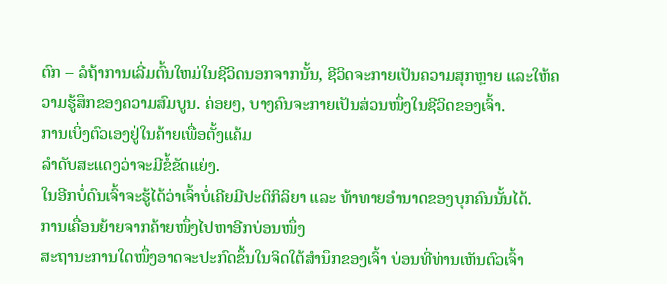ຕົກ – ລໍຖ້າການເລີ່ມຕົ້ນໃຫມ່ໃນຊີວິດນອກຈາກນັ້ນ, ຊີວິດຈະກາຍເປັນຄວາມສຸກຫຼາຍ ແລະໃຫ້ຄວາມຮູ້ສຶກຂອງຄວາມສົມບູນ. ຄ່ອຍໆ, ບາງຄົນຈະກາຍເປັນສ່ວນໜຶ່ງໃນຊີວິດຂອງເຈົ້າ.
ການເບິ່ງຕົວເອງຢູ່ໃນຄ້າຍເພື່ອຕັ້ງແຄ້ມ
ລໍາດັບສະແດງວ່າຈະມີຂໍ້ຂັດແຍ່ງ.
ໃນອີກບໍ່ດົນເຈົ້າຈະຮູ້ໄດ້ວ່າເຈົ້າບໍ່ເຄີຍມີປະຕິກິລິຍາ ແລະ ທ້າທາຍອຳນາດຂອງບຸກຄົນນັ້ນໄດ້.
ການເຄື່ອນຍ້າຍຈາກຄ້າຍໜຶ່ງໄປຫາອີກບ່ອນໜຶ່ງ
ສະຖານະການໃດໜຶ່ງອາດຈະປະກົດຂຶ້ນໃນຈິດໃຕ້ສຳນຶກຂອງເຈົ້າ ບ່ອນທີ່ທ່ານເຫັນຕົວເຈົ້າ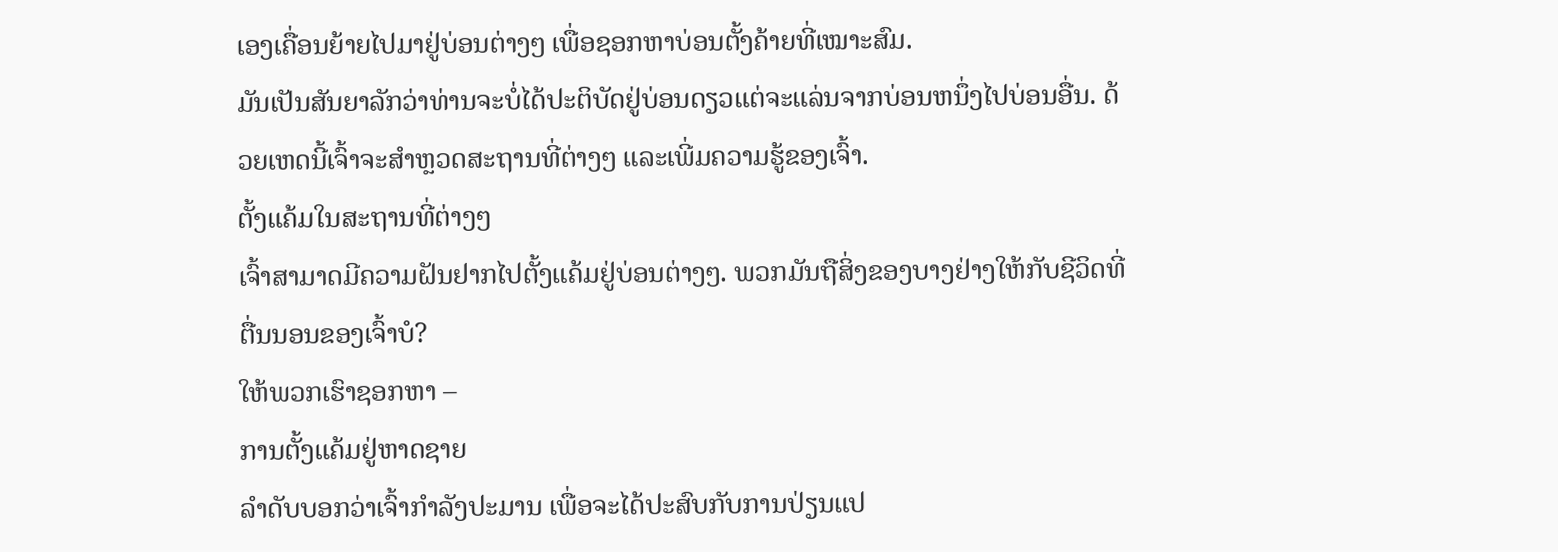ເອງເຄື່ອນຍ້າຍໄປມາຢູ່ບ່ອນຕ່າງໆ ເພື່ອຊອກຫາບ່ອນຕັ້ງຄ້າຍທີ່ເໝາະສົມ.
ມັນເປັນສັນຍາລັກວ່າທ່ານຈະບໍ່ໄດ້ປະຕິບັດຢູ່ບ່ອນດຽວແຕ່ຈະແລ່ນຈາກບ່ອນຫນຶ່ງໄປບ່ອນອື່ນ. ດ້ວຍເຫດນີ້ເຈົ້າຈະສຳຫຼວດສະຖານທີ່ຕ່າງໆ ແລະເພີ່ມຄວາມຮູ້ຂອງເຈົ້າ.
ຕັ້ງແຄ້ມໃນສະຖານທີ່ຕ່າງໆ
ເຈົ້າສາມາດມີຄວາມຝັນຢາກໄປຕັ້ງແຄ້ມຢູ່ບ່ອນຕ່າງໆ. ພວກມັນຖືສິ່ງຂອງບາງຢ່າງໃຫ້ກັບຊີວິດທີ່ຕື່ນນອນຂອງເຈົ້າບໍ?
ໃຫ້ພວກເຮົາຊອກຫາ –
ການຕັ້ງແຄ້ມຢູ່ຫາດຊາຍ
ລໍາດັບບອກວ່າເຈົ້າກໍາລັງປະມານ ເພື່ອຈະໄດ້ປະສົບກັບການປ່ຽນແປ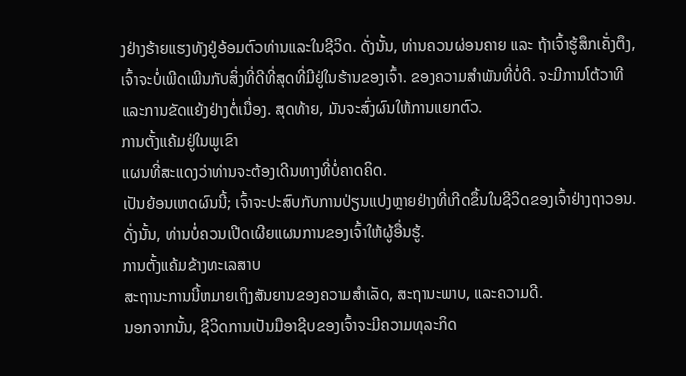ງຢ່າງຮ້າຍແຮງທັງຢູ່ອ້ອມຕົວທ່ານແລະໃນຊີວິດ. ດັ່ງນັ້ນ, ທ່ານຄວນຜ່ອນຄາຍ ແລະ ຖ້າເຈົ້າຮູ້ສຶກເຄັ່ງຕຶງ, ເຈົ້າຈະບໍ່ເພີດເພີນກັບສິ່ງທີ່ດີທີ່ສຸດທີ່ມີຢູ່ໃນຮ້ານຂອງເຈົ້າ. ຂອງຄວາມສໍາພັນທີ່ບໍ່ດີ. ຈະມີການໂຕ້ວາທີ ແລະການຂັດແຍ້ງຢ່າງຕໍ່ເນື່ອງ. ສຸດທ້າຍ, ມັນຈະສົ່ງຜົນໃຫ້ການແຍກຕົວ.
ການຕັ້ງແຄ້ມຢູ່ໃນພູເຂົາ
ແຜນທີ່ສະແດງວ່າທ່ານຈະຕ້ອງເດີນທາງທີ່ບໍ່ຄາດຄິດ.
ເປັນຍ້ອນເຫດຜົນນີ້; ເຈົ້າຈະປະສົບກັບການປ່ຽນແປງຫຼາຍຢ່າງທີ່ເກີດຂຶ້ນໃນຊີວິດຂອງເຈົ້າຢ່າງຖາວອນ. ດັ່ງນັ້ນ, ທ່ານບໍ່ຄວນເປີດເຜີຍແຜນການຂອງເຈົ້າໃຫ້ຜູ້ອື່ນຮູ້.
ການຕັ້ງແຄ້ມຂ້າງທະເລສາບ
ສະຖານະການນີ້ຫມາຍເຖິງສັນຍານຂອງຄວາມສໍາເລັດ, ສະຖານະພາບ, ແລະຄວາມດີ.
ນອກຈາກນັ້ນ, ຊີວິດການເປັນມືອາຊີບຂອງເຈົ້າຈະມີຄວາມທຸລະກິດ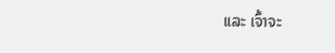ແລະ ເຈົ້າຈະ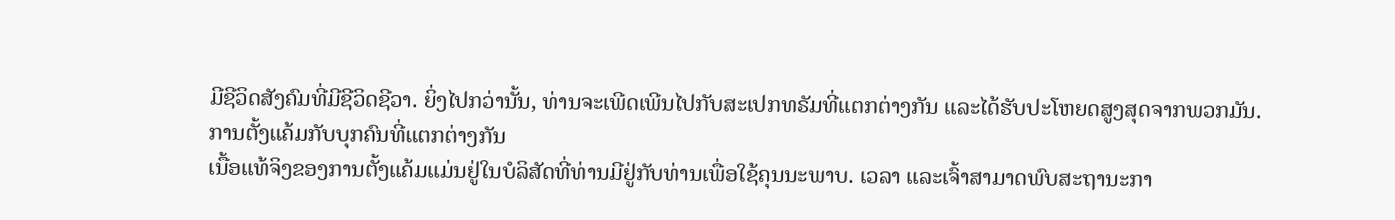ມີຊີວິດສັງຄົມທີ່ມີຊີວິດຊີວາ. ຍິ່ງໄປກວ່ານັ້ນ, ທ່ານຈະເພີດເພີນໄປກັບສະເປກທຣັມທີ່ແຕກຕ່າງກັນ ແລະໄດ້ຮັບປະໂຫຍດສູງສຸດຈາກພວກມັນ.
ການຕັ້ງແຄ້ມກັບບຸກຄົນທີ່ແຕກຕ່າງກັນ
ເນື້ອແທ້ຈິງຂອງການຕັ້ງແຄ້ມແມ່ນຢູ່ໃນບໍລິສັດທີ່ທ່ານມີຢູ່ກັບທ່ານເພື່ອໃຊ້ຄຸນນະພາບ. ເວລາ ແລະເຈົ້າສາມາດພົບສະຖານະກາ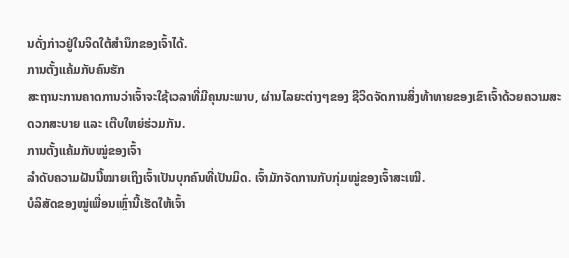ນດັ່ງກ່າວຢູ່ໃນຈິດໃຕ້ສຳນຶກຂອງເຈົ້າໄດ້.
ການຕັ້ງແຄ້ມກັບຄົນຮັກ
ສະຖານະການຄາດການວ່າເຈົ້າຈະໃຊ້ເວລາທີ່ມີຄຸນນະພາບ, ຜ່ານໄລຍະຕ່າງໆຂອງ ຊີວິດຈັດການສິ່ງທ້າທາຍຂອງເຂົາເຈົ້າດ້ວຍຄວາມສະດວກສະບາຍ ແລະ ເຕີບໃຫຍ່ຮ່ວມກັນ.
ການຕັ້ງແຄ້ມກັບໝູ່ຂອງເຈົ້າ
ລຳດັບຄວາມຝັນນີ້ໝາຍເຖິງເຈົ້າເປັນບຸກຄົນທີ່ເປັນມິດ. ເຈົ້າມັກຈັດການກັບກຸ່ມໝູ່ຂອງເຈົ້າສະເໝີ.
ບໍລິສັດຂອງໝູ່ເພື່ອນເຫຼົ່ານີ້ເຮັດໃຫ້ເຈົ້າ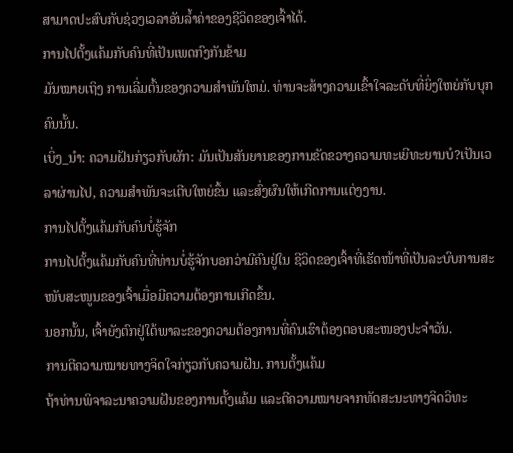ສາມາດປະສົບກັບຊ່ວງເວລາອັນລ້ຳຄ່າຂອງຊີວິດຂອງເຈົ້າໄດ້.
ການໄປຕັ້ງແຄ້ມກັບຄົນທີ່ເປັນເພດກົງກັນຂ້າມ
ມັນໝາຍເຖິງ ການເລີ່ມຕົ້ນຂອງຄວາມສໍາພັນໃຫມ່. ທ່ານຈະສ້າງຄວາມເຂົ້າໃຈລະດັບທີ່ຍິ່ງໃຫຍ່ກັບບຸກຄົນນັ້ນ.
ເບິ່ງ_ນຳ: ຄວາມຝັນກ່ຽວກັບຜັກ: ມັນເປັນສັນຍານຂອງການຂັດຂວາງຄວາມທະເຍີທະຍານບໍ?ເປັນເວລາຜ່ານໄປ, ຄວາມສຳພັນຈະເຕີບໃຫຍ່ຂຶ້ນ ແລະສົ່ງຜົນໃຫ້ເກີດການແຕ່ງງານ.
ການໄປຕັ້ງແຄ້ມກັບຄົນບໍ່ຮູ້ຈັກ
ການໄປຕັ້ງແຄ້ມກັບຄົນທີ່ທ່ານບໍ່ຮູ້ຈັກບອກວ່າມີຄົນຢູ່ໃນ ຊີວິດຂອງເຈົ້າທີ່ເຮັດໜ້າທີ່ເປັນລະບົບການສະໜັບສະໜູນຂອງເຈົ້າເມື່ອມີຄວາມຕ້ອງການເກີດຂຶ້ນ.
ນອກນັ້ນ, ເຈົ້າຍັງຕົກຢູ່ໃຕ້ພາລະຂອງຄວາມຕ້ອງການທີ່ຄົນເຮົາຕ້ອງຕອບສະໜອງປະຈໍາວັນ.
ການຕີຄວາມໝາຍທາງຈິດໃຈກ່ຽວກັບຄວາມຝັນ. ການຕັ້ງແຄ້ມ
ຖ້າທ່ານພິຈາລະນາຄວາມຝັນຂອງການຕັ້ງແຄ້ມ ແລະຕີຄວາມໝາຍຈາກທັດສະນະທາງຈິດວິທະ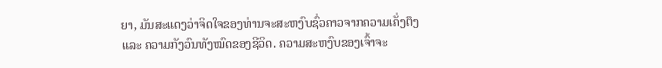ຍາ, ມັນສະແດງວ່າຈິດໃຈຂອງທ່ານຈະສະຫງົບຊົ່ວຄາວຈາກຄວາມເຄັ່ງຕຶງ ແລະ ຄວາມກັງວົນທັງໝົດຂອງຊີວິດ. ຄວາມສະຫງົບຂອງເຈົ້າຈະ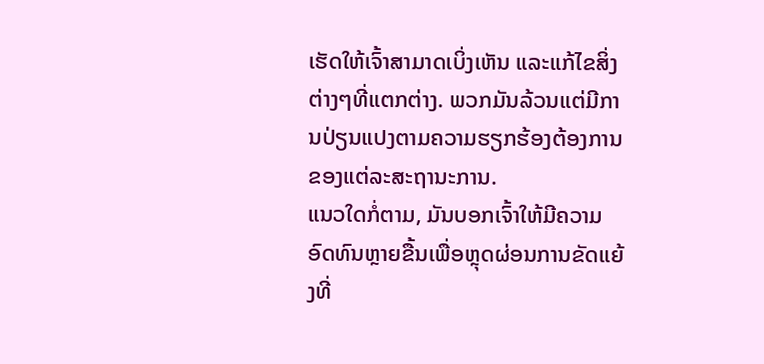ເຮັດໃຫ້ເຈົ້າສາມາດເບິ່ງເຫັນ ແລະແກ້ໄຂສິ່ງຕ່າງໆທີ່ແຕກຕ່າງ. ພວກມັນລ້ວນແຕ່ມີການປ່ຽນແປງຕາມຄວາມຮຽກຮ້ອງຕ້ອງການຂອງແຕ່ລະສະຖານະການ.
ແນວໃດກໍ່ຕາມ, ມັນບອກເຈົ້າໃຫ້ມີຄວາມອົດທົນຫຼາຍຂື້ນເພື່ອຫຼຸດຜ່ອນການຂັດແຍ້ງທີ່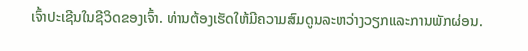ເຈົ້າປະເຊີນໃນຊີວິດຂອງເຈົ້າ. ທ່ານຕ້ອງເຮັດໃຫ້ມີຄວາມສົມດູນລະຫວ່າງວຽກແລະການພັກຜ່ອນ.